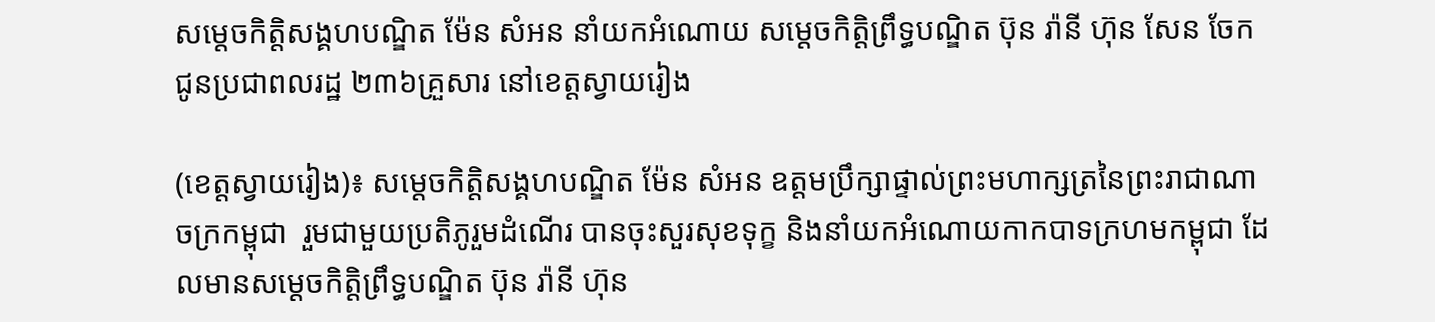សម្តេចកិត្តិសង្គហបណ្ឌិត ម៉ែន សំអន នាំយកអំណោយ សម្តេចកិត្តិព្រឹទ្ធបណ្ឌិត ប៊ុន រ៉ានី ហ៊ុន សែន ចែកជូនប្រជាពលរដ្ឋ ២៣៦គ្រួសារ នៅខេត្តស្វាយរៀង

(ខេត្តស្វាយរៀង)៖ សម្តេចកិត្តិសង្គហបណ្ឌិត ម៉ែន សំអន ឧត្តមប្រឹក្សាផ្ទាល់ព្រះមហាក្សត្រនៃព្រះរាជាណាចក្រកម្ពុជា  រួមជាមួយប្រតិភូរួមដំណើរ បានចុះសួរសុខទុក្ខ និងនាំយកអំណោយកាកបាទក្រហមកម្ពុជា ដែលមានសម្តេចកិត្តិព្រឹទ្ធបណ្ឌិត ប៊ុន រ៉ានី ហ៊ុន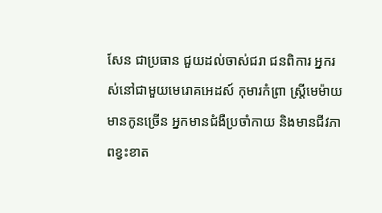សែន ជាប្រធាន ជួយដល់ចាស់ជរា ជនពិការ អ្នករស់នៅជាមួយមេរោគអេដស៍ កុមារកំព្រា ស្ត្រីមេម៉ាយ មានកូនច្រើន អ្នកមានជំងឺប្រចាំកាយ និងមានជីវភាពខ្វះខាត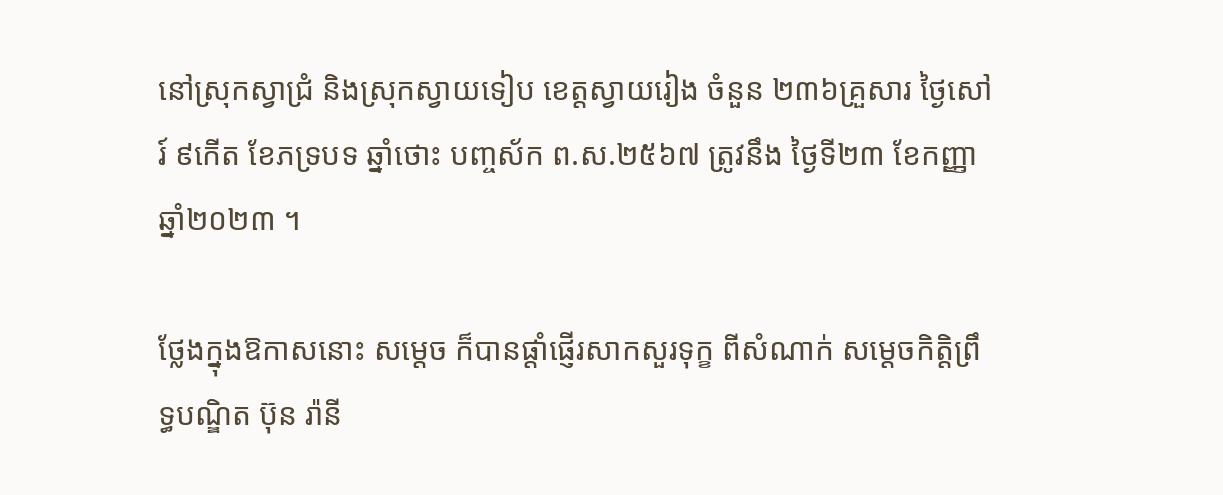នៅស្រុកស្វាជ្រំ និងស្រុកស្វាយទៀប ខេត្តស្វាយរៀង ចំនួន ២៣៦គ្រួសារ ថ្ងៃសៅរ៍ ៩កើត ខែភទ្របទ ឆ្នាំថោះ បញ្ចស័ក ព.ស.២៥៦៧ ត្រូវនឹង ថ្ងៃទី២៣ ខែកញ្ញា ឆ្នាំ២០២៣ ។

ថ្លែងក្នុងឱកាសនោះ សម្តេច ក៏បានផ្តាំផ្ញើរសាកសួរទុក្ខ ពីសំណាក់ សម្តេចកិត្តិព្រឹទ្ធបណ្ឌិត ប៊ុន រ៉ានី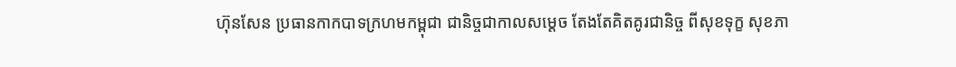ហ៊ុនសែន ប្រធានកាកបាទក្រហមកម្ពុជា ជានិច្ចជាកាលសម្តេច តែងតែគិតគូរជានិច្ច ពីសុខទុក្ខ សុខភា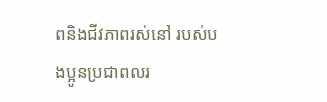ពនិងជីវភាពរស់នៅ របស់បងប្អូនប្រជាពលរ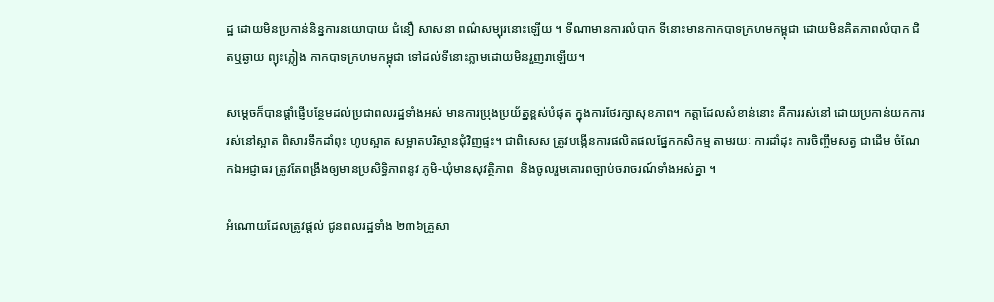ដ្ឋ ដោយមិនប្រកាន់និន្នការនយោបាយ ជំនឿ សាសនា ពណ៌សម្បុរនោះឡើយ ។ ទីណាមានការលំបាក ទីនោះមានកាកបាទក្រហមកម្ពុជា ដោយមិនគិតភាពលំបាក ជិតឬឆ្ងាយ ព្យុះភ្លៀង កាកបាទក្រហមកម្ពុជា ទៅដល់ទីនោះភ្លាមដោយមិនរួញរាឡើយ។

សម្តេចក៏បានផ្តាំផ្ញើបន្ថែមដល់ប្រជាពលរដ្ឋទាំងអស់ មានការប្រុងប្រយ័ត្នខ្ពស់បំផុត ក្នុងការថែរក្សាសុខភាព។ កត្តាដែលសំខាន់នោះ គឺការរស់នៅ ដោយប្រកាន់យកការរស់នៅស្អាត ពិសារទឹកដាំពុះ ហូបស្អាត សម្អាតបរិស្ថានជុំវិញផ្ទះ។ ជាពិសេស ត្រូវបង្កើនការផលិតផលផ្នែកកសិកម្ម តាមរយៈ ការដាំដុះ ការចិញ្ចឹមសត្វ ជាដើម ចំណែកឯអជ្ញាធរ ត្រូវតែពង្រឹងឲ្យមានប្រសិទ្ធិភាពនូវ ភូមិ-ឃុំមានសុវត្ថិភាព  និងចូលរួមគោរពច្បាប់ចរាចរណ៍ទាំងអស់គ្នា ។

អំណោយដែលត្រូវផ្តល់ ជូនពលរដ្ឋទាំង ២៣៦គ្រួសា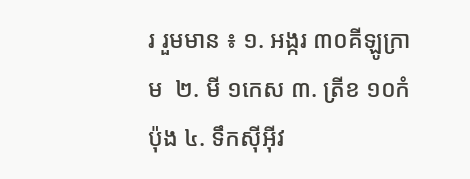រ រួមមាន ៖ ១. អង្ករ ៣០គីឡូក្រាម  ២. មី ១កេស ៣. ត្រីខ ១០កំប៉ុង ៤. ទឹកស៊ីអ៊ីវ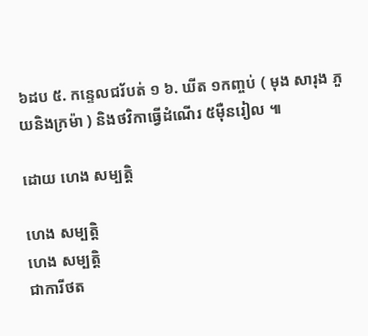៦ដប ៥. កន្ទេលជរ័បត់ ១ ៦. ឃីត ១កញ្ចប់ ( មុង សារុង ភួយនិងក្រម៉ា ) និងថវិកាធ្វើដំណើរ ៥ម៉ឺនរៀល ៕

ដោយ ហេង សម្បត្តិ

ហេង សម្បត្តិ
ហេង សម្បត្តិ
ជាការីថត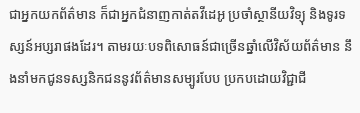ជាអ្នកយកព័ត៌មាន ក៏ជាអ្នកជំនាញកាត់តវីដេអូ ប្រចាំស្ថានីយវិទ្យុ និងទូរទស្សន៍អប្សរាផងដែរ។ តាមរយៈបទពិសោធន៍ជាច្រើនឆ្នាំលើវិស័យព័ត៌មាន នឹងនាំមកជូនទស្សនិកជននូវព័ត៌មានសម្បូរបែប ប្រកបដោយវិជ្ជាជី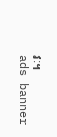វៈ។
ads banner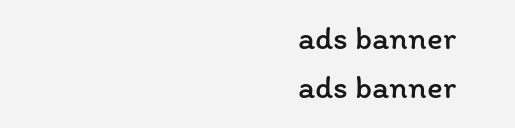ads banner
ads banner